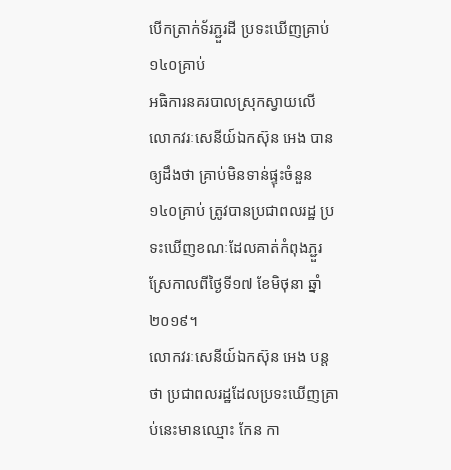បើកត្រាក់ទ័រភ្ជួរដី ប្រទះឃើញគ្រាប់១៤០គ្រាប់
អធិការនគរបាលស្រុកស្វាយលើ លោកវរៈសេនីយ៍ឯកស៊ុន អេង បានឲ្យដឹងថា គ្រាប់មិនទាន់ផ្ទុះចំនួន១៤០គ្រាប់ ត្រូវបានប្រជាពលរដ្ឋ ប្រទះឃើញខណៈដែលគាត់កំពុងភ្ជួរស្រែកាលពីថ្ងៃទី១៧ ខែមិថុនា ឆ្នាំ២០១៩។
លោកវរៈសេនីយ៍ឯកស៊ុន អេង បន្តថា ប្រជាពលរដ្ឋដែលប្រទះឃើញគ្រាប់នេះមានឈ្មោះ កែន កា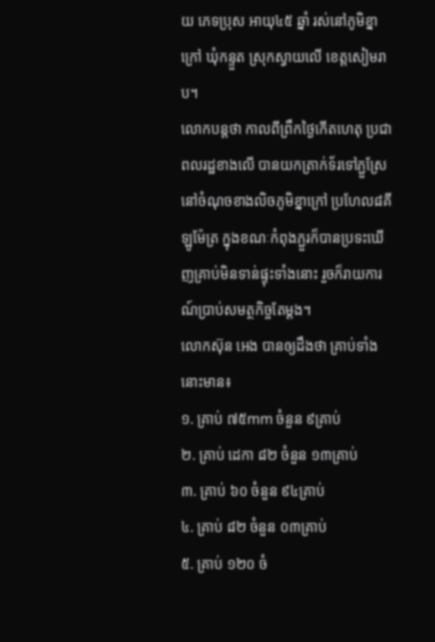យ ភេទប្រុស អាយុ៤៥ ឆ្នាំ រស់នៅភូមិខ្នាក្រៅ ឃុំកន្ទួត ស្រុកស្វាយលើ ខេត្តសៀមរាប។
លោកបន្តថា កាលពីព្រឹកថ្ងៃកើតហេតុ ប្រជាពលរដ្ឋខាងលើ បានយកត្រាក់ទ័រទៅភ្ជួស្រែ នៅចំណុចខាងលិចភូមិខ្នាក្រៅ ប្រហែល៨គីឡូម៉ែត្រ ក្នុងខណៈកំពុងភ្ជួរក៏បានប្រទះឃើញគ្រាប់មិនទាន់ផ្ទុះទាំងនោះ រួចក៏រាយការណ៍ប្រាប់សមត្ថកិច្ចតែម្តង។
លោកស៊ុន អេង បានឲ្យដឹងថា គ្រាប់ទាំងនោះមាន៖
១. គ្រាប់ ៧៥mm ចំនួន ៩គ្រាប់
២. គ្រាប់ ដេកា ៨២ ចំនួន ១៣គ្រាប់
៣. គ្រាប់ ៦០ ចំនួន ៩៤គ្រាប់
៤. គ្រាប់ ៨២ ចំនួន ០៣គ្រាប់
៥. គ្រាប់ ១២០ ចំ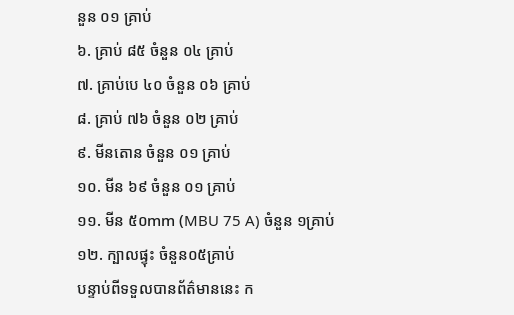នួន ០១ គ្រាប់
៦. គ្រាប់ ៨៥ ចំនួន ០៤ គ្រាប់
៧. គ្រាប់បេ ៤០ ចំនួន ០៦ គ្រាប់
៨. គ្រាប់ ៧៦ ចំនួន ០២ គ្រាប់
៩. មីនតោន ចំនួន ០១ គ្រាប់
១០. មីន ៦៩ ចំនួន ០១ គ្រាប់
១១. មីន ៥០mm (MBU 75 A) ចំនួន ១គ្រាប់
១២. ក្បាលផ្ទុះ ចំនួន០៥គ្រាប់
បន្ទាប់ពីទទួលបានព័ត៌មាននេះ ក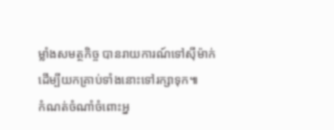ម្លាំងសមត្ថកិច្ច បានរាយការណ៍ទៅស៊ីម៉ាក់ ដើម្បីយកគ្រាប់ទាំងនោះទៅរក្សាទុក៕
កំណត់ចំណាំចំពោះអ្ន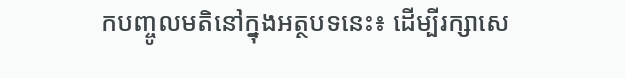កបញ្ចូលមតិនៅក្នុងអត្ថបទនេះ៖ ដើម្បីរក្សាសេ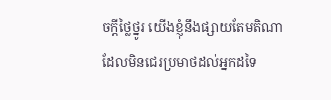ចក្ដីថ្លៃថ្នូរ យើងខ្ញុំនឹងផ្សាយតែមតិណា ដែលមិនជេរប្រមាថដល់អ្នកដទៃ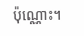ប៉ុណ្ណោះ។